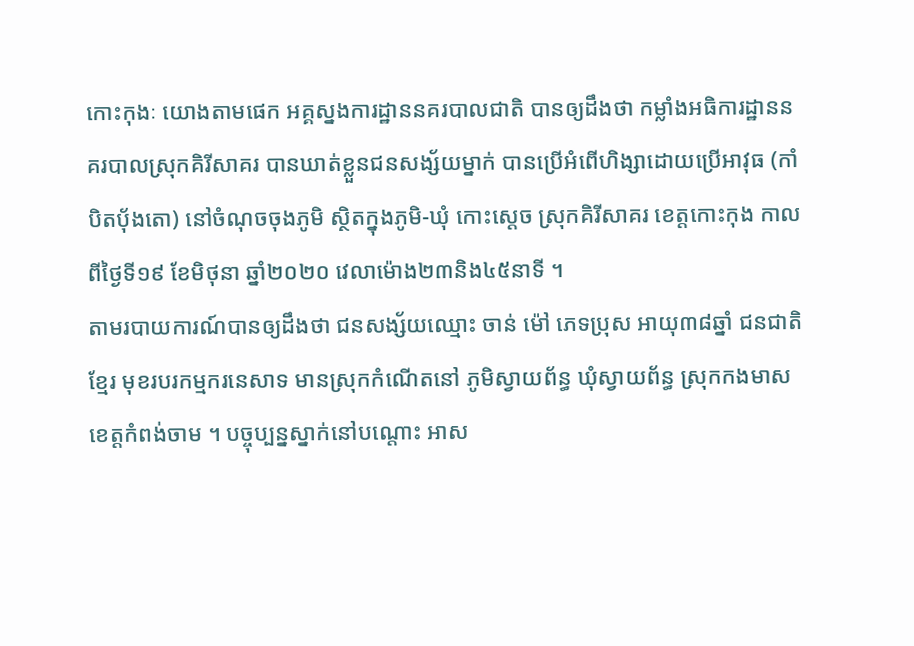កោះកុងៈ យោងតាមផេក អគ្គស្នងការដ្ឋាននគរបាលជាតិ បានឲ្យដឹងថា កម្លាំងអធិការដ្ឋាននគរបាលស្រុកគិរីសាគរ បានឃាត់ខ្លួនជនសង្ស័យម្នាក់ បានប្រើអំពើហិង្សាដោយប្រើអាវុធ (កាំបិតបុ័ងតោ) នៅចំណុចចុងភូមិ ស្ថិតក្នុងភូមិ-ឃុំ កោះស្តេច ស្រុកគិរីសាគរ ខេត្តកោះកុង កាលពីថ្ងៃទី១៩ ខែមិថុនា ឆ្នាំ២០២០ វេលាម៉ោង២៣និង៤៥នាទី ។
តាមរបាយការណ៍បានឲ្យដឹងថា ជនសង្ស័យឈ្មោះ ចាន់ ម៉ៅ ភេទប្រុស អាយុ៣៨ឆ្នាំ ជនជាតិខ្មែរ មុខរបរកម្មករនេសាទ មានស្រុកកំណើតនៅ ភូមិស្វាយព័ន្ធ ឃុំស្វាយព័ន្ធ ស្រុកកងមាស ខេត្តកំពង់ចាម ។ បច្ចុប្បន្នស្នាក់នៅបណ្តោះ អាស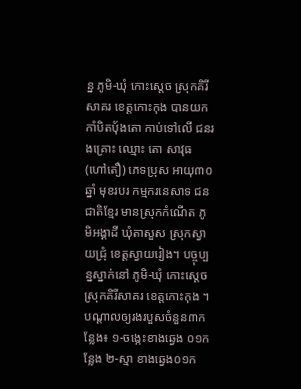ន្ន ភូមិ-ឃុំ កោះស្តេច ស្រុកគិរីសាគរ ខេត្តកោះកុង បានយកកាំបិតបុ័ងតោ កាប់ទៅលើ ជនរងគ្រោះ ឈ្មោះ តោ សាវុធ (ហៅតឿ) ភេទប្រុស អាយុ៣០ឆ្នាំ មុខរបរ កម្មករនេសាទ ជនជាតិខ្មែរ មានស្រុកកំណើត ភូមិអង្គាដី ឃុំតាសួស ស្រុកស្វាយជ្រុំ ខេត្តស្វាយរៀង។ បច្ចុប្បន្នស្នាក់នៅ ភូមិ-ឃុំ កោះស្តេច ស្រុកគិរីសាគរ ខេត្តកោះកុង ។
បណ្តាលឲ្យរងរបួសចំនួន៣កន្លែង៖ ១-ចង្កេះខាងឆ្វេង ០១កន្លែង ២-ស្មា ខាងឆ្វេង០១ក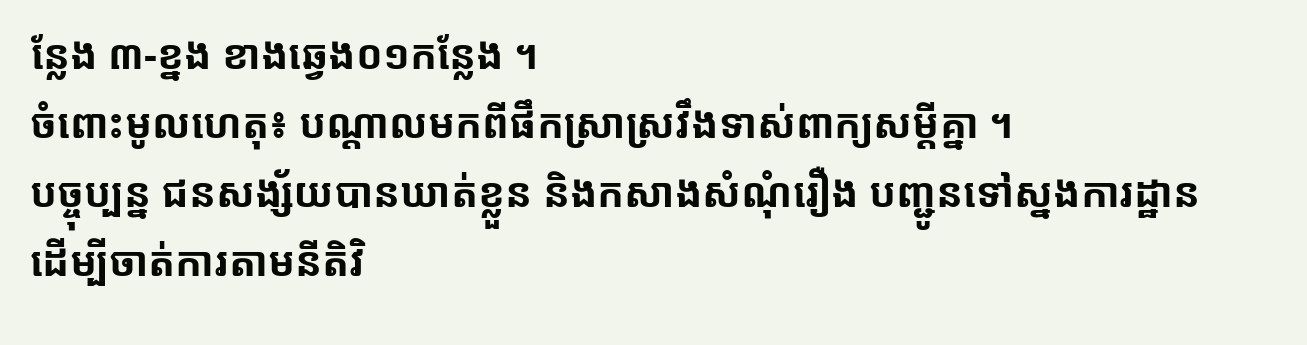ន្លែង ៣-ខ្នង ខាងឆ្វេង០១កន្លែង ។
ចំពោះមូលហេតុ៖ បណ្តាលមកពីផឹកស្រាស្រវឹងទាស់ពាក្យសម្តីគ្នា ។
បច្ចុប្បន្ន ជនសង្ស័យបានឃាត់ខ្លួន និងកសាងសំណុំរឿង បញ្ជូនទៅស្នងការដ្ឋាន ដើម្បីចាត់ការតាមនីតិវិ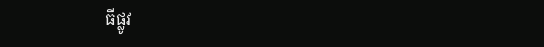ធីផ្លូវ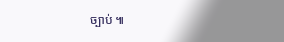ច្បាប់ ៕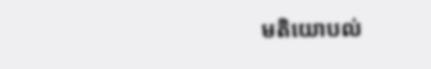មតិយោបល់